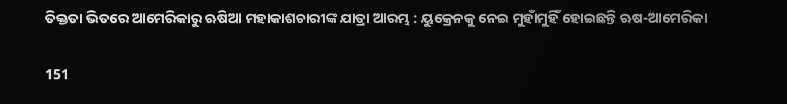ତିକ୍ତତା ଭିତରେ ଆମେରିକାରୁ ଋଷିଆ ମହାକାଶଚାରୀଙ୍କ ଯାତ୍ରା ଆରମ୍ଭ : ୟୁକ୍ରେନକୁ ନେଇ ମୁହାଁମୁହିଁ ହୋଇଛନ୍ତି ଋଷ-ଆମେରିକା

151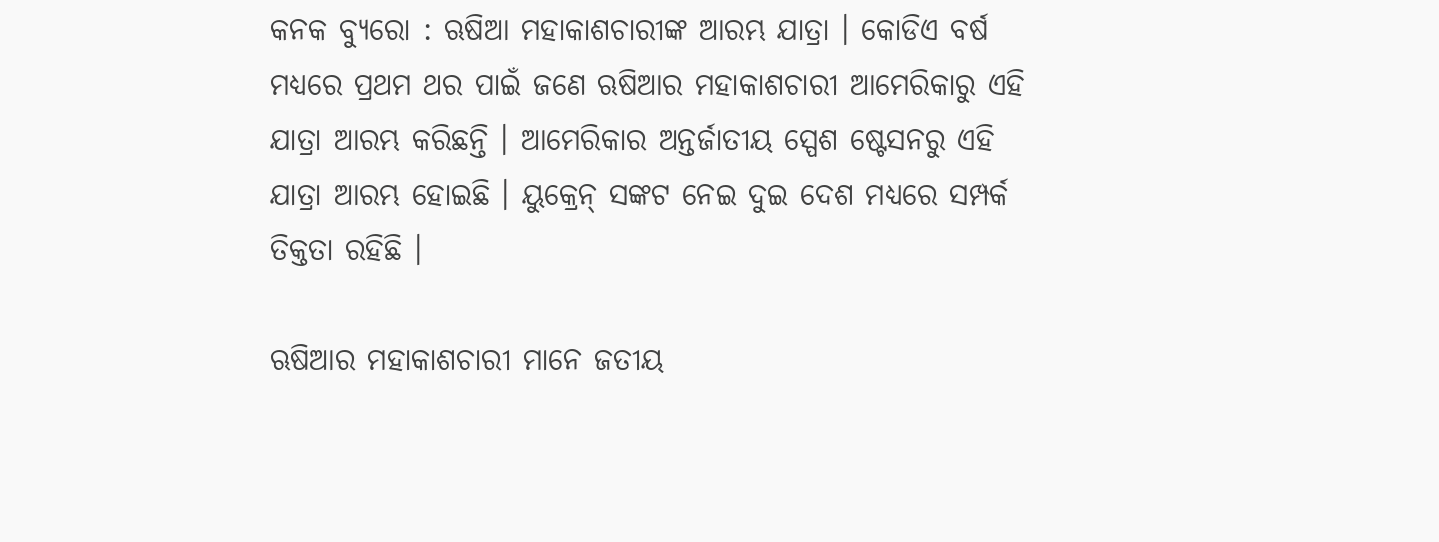କନକ ବ୍ୟୁରୋ : ଋଷିଆ ମହାକାଶଚାରୀଙ୍କ ଆରମ୍ଭ ଯାତ୍ରା । କୋଡିଏ ବର୍ଷ ମଧ୍ୟରେ ପ୍ରଥମ ଥର ପାଇଁ ଜଣେ ଋଷିଆର ମହାକାଶଚାରୀ ଆମେରିକାରୁ ଏହି ଯାତ୍ରା ଆରମ୍ଭ କରିଛନ୍ତି । ଆମେରିକାର ଅନ୍ତର୍ଜାତୀୟ ସ୍ପେଶ ଷ୍ଟେସନରୁ ଏହି ଯାତ୍ରା ଆରମ୍ଭ ହୋଇଛି । ୟୁକ୍ରେନ୍ ସଙ୍କଟ ନେଇ ଦୁଇ ଦେଶ ମଧ୍ୟରେ ସମ୍ପର୍କ ତିକ୍ତତା ରହିଛି ।

ଋଷିଆର ମହାକାଶଚାରୀ ମାନେ ଜତୀୟ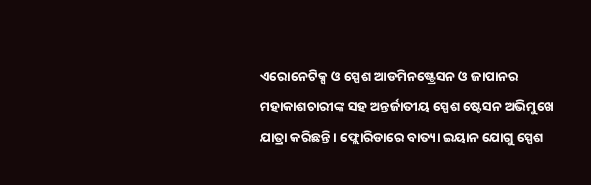ଏରୋନେଟିକ୍ସ ଓ ସ୍ପେଶ ଆଡମିନଷ୍ଟ୍ରେସନ ଓ ଜାପାନର ମହାକାଶଚାରୀଙ୍କ ସହ ଅନ୍ତର୍ଜାତୀୟ ସ୍ପେଶ ଷ୍ଟେସନ ଅଭିମୁଖେ ଯାତ୍ରା କରିଛନ୍ତି । ଫ୍ଲୋରିଡାରେ ବାତ୍ୟା ଇୟାନ ଯୋଗୁ ସ୍ପେଶ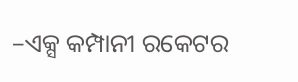–ଏକ୍ସ କମ୍ପାନୀ ରକେଟର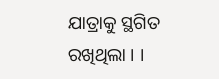ଯାତ୍ରାକୁ ସ୍ଥଗିତ ରଖିଥିଲା । ।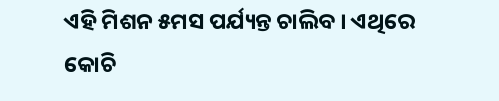ଏହି ମିଶନ ୫ମସ ପର୍ଯ୍ୟନ୍ତ ଚାଲିବ । ଏଥିରେ କୋଚି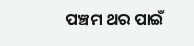ପଞ୍ଚମ ଥର ପାଇଁ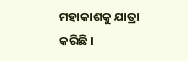ମହାକାଶକୁ ଯାତ୍ରା କରିଛି ।